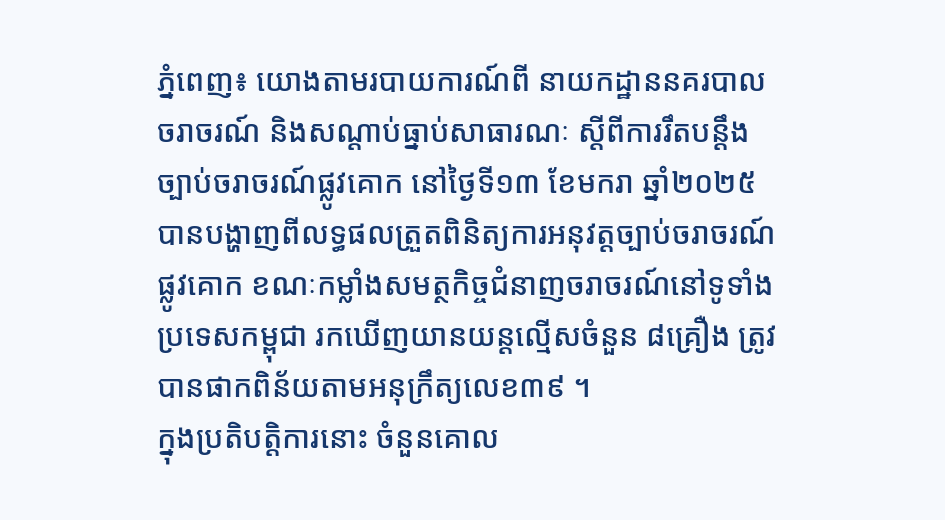ភ្នំពេញ៖ យោងតាមរបាយការណ៍ពី នាយកដ្ឋាននគរបាលចរាចរណ៍ និងសណ្តាប់ធ្នាប់សាធារណៈ ស្តីពីការរឹតបន្ដឹងច្បាប់ចរាចរណ៍ផ្លូវគោក នៅថ្ងៃទី១៣ ខែមករា ឆ្នាំ២០២៥ បានបង្ហាញពីលទ្ធផលត្រួតពិនិត្យការអនុវត្តច្បាប់ចរាចរណ៍ផ្លូវគោក ខណៈកម្លាំងសមត្ថកិច្ចជំនាញចរាចរណ៍នៅទូទាំងប្រទេសកម្ពុជា រកឃើញយានយន្តល្មើសចំនួន ៨គ្រឿង ត្រូវបានផាកពិន័យតាមអនុក្រឹត្យលេខ៣៩ ។
ក្នុងប្រតិបត្តិការនោះ ចំនួនគោល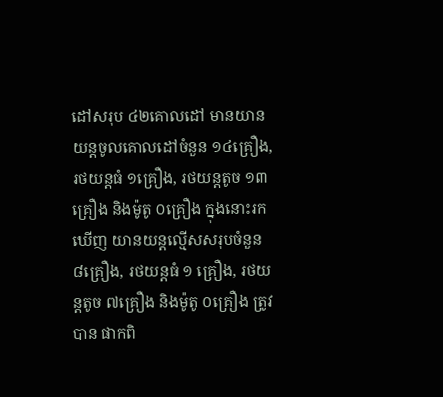ដៅសរុប ៤២គោលដៅ មានយានយន្តចូលគោលដៅចំនួន ១៤គ្រឿង, រថយន្តធំ ១គ្រឿង, រថយន្តតូច ១៣គ្រឿង និងម៉ូតូ ០គ្រឿង ក្នុងនោះរកឃើញ យានយន្តល្មើសសរុបចំនួន ៨គ្រឿង, រថយន្តធំ ១ គ្រឿង, រថយន្តតូច ៧គ្រឿង និងម៉ូតូ ០គ្រឿង ត្រូវបាន ផាកពិ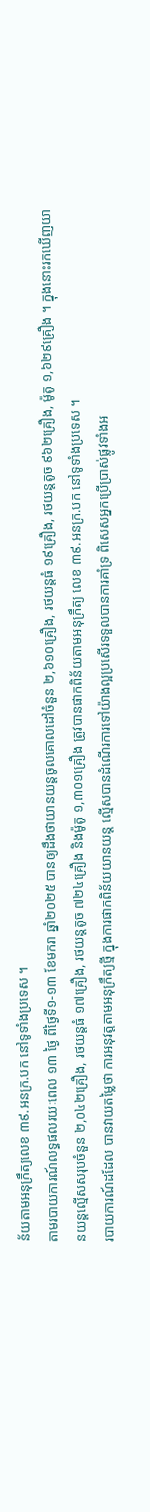ន័យតាមអនុក្រឹត្យលេខ ៣៩.អនក្រ.បក នៅទូទាំងប្រទេស ។
តាមរបាយការណ៍លទ្ធផលរយៈពេល ១៣ ថ្ងៃ ពីថ្ងៃទី១-១៣ ខែមករា ឆ្នាំ២០២៥ បានឲ្យដឹងថាយានយន្តចូលគោលដៅចំនួន ២,៦១០គ្រឿង, រថយន្តធំ ១៩គ្រឿង, រថយន្តតូច ៩៦២គ្រឿង, ម៉ូតូ ១,៦២៩គ្រឿង ។ ក្នុងនោះរកឃើញយានយន្តល្មើសសរុបចំនួន ២,០៤២គ្រឿង, រថយន្តធំ ១៧គ្រឿង, រថយន្តតូច ៧២៤គ្រឿង និងម៉ូតូ ១,៣០១គ្រឿង ត្រូវបានផាកពិន័យតាមអនុក្រឹត្យ លេខ ៣៩.អនក្រ.បក នៅទូទាំងប្រទេស ។
របាយការណ៍ដដែល បានវាយតម្លៃថា ការអនុវត្តតាមអនុក្រឹត្យថ្មី ក្នុងការផាកពិន័យយានយន្ត ល្មើសបានដំណើរការទៅយ៉ាងល្អប្រសើរទទួលបានការគាំទ្រ ពិសេសអ្នកប្រើប្រាស់ផ្លូវទាំងអ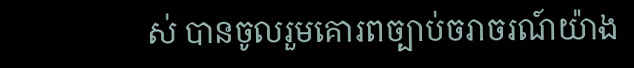ស់ បានចូលរួមគោរពច្បាប់ចរាចរណ៍យ៉ាង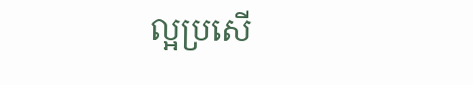ល្អប្រសើ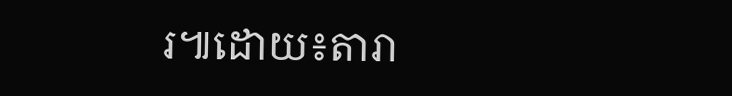រ៕ដោយ៖តារា